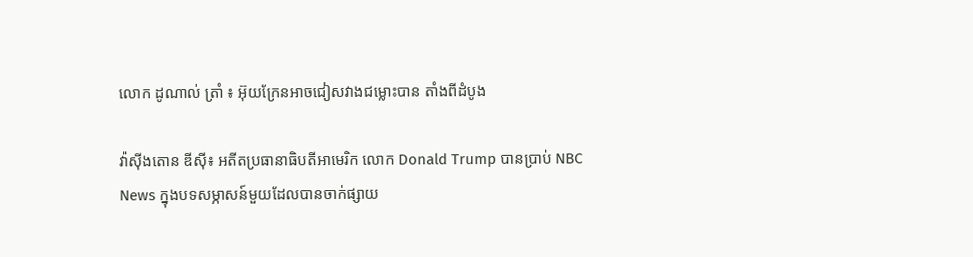លោក ដូណាល់ ត្រាំ ៖ អ៊ុយក្រែនអាចជៀសវាងជម្លោះបាន តាំងពីដំបូង

វ៉ាស៊ីងតោន ឌីស៊ី៖ អតីតប្រធានាធិបតីអាមេរិក លោក Donald Trump បានប្រាប់ NBC News ក្នុងបទសម្ភាសន៍មួយដែលបានចាក់ផ្សាយ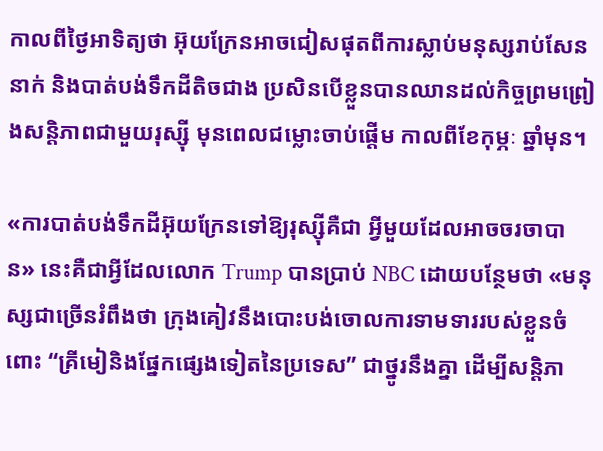កាលពីថ្ងៃអាទិត្យថា អ៊ុយក្រែនអាចជៀសផុតពីការស្លាប់មនុស្សរាប់សែននាក់ និងបាត់បង់ទឹកដីតិចជាង ប្រសិនបើខ្លួនបានឈានដល់កិច្ចព្រមព្រៀងសន្តិភាពជាមួយរុស្ស៊ី មុនពេលជម្លោះចាប់ផ្តើម កាលពីខែកុម្ភៈ ឆ្នាំមុន។

«ការបាត់បង់ទឹកដីអ៊ុយក្រែនទៅឱ្យរុស្ស៊ីគឺជា អ្វីមួយដែលអាចចរចាបាន» នេះគឺជាអ្វីដែលលោក Trump បានប្រាប់ NBC ដោយបន្ថែមថា «មនុស្សជាច្រើនរំពឹងថា ក្រុងគៀវនឹងបោះបង់ចោលការទាមទាររបស់ខ្លួនចំពោះ “គ្រីមៀនិងផ្នែកផ្សេងទៀតនៃប្រទេស” ជាថ្នូរនឹងគ្នា ដើម្បីសន្តិភា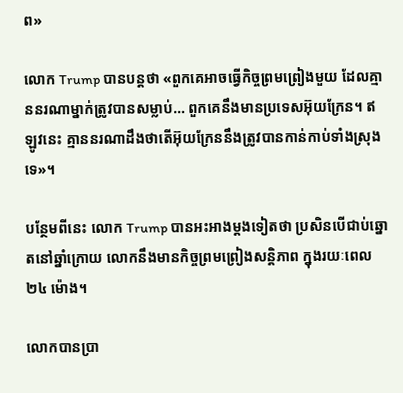ព»

លោក Trump បានបន្តថា «ពួកគេអាចធ្វើកិច្ចព្រមព្រៀងមួយ ដែលគ្មាននរណាម្នាក់ត្រូវបានសម្លាប់… ពួកគេនឹងមានប្រទេសអ៊ុយក្រែន។ ឥឡូវនេះ គ្មាននរណាដឹងថាតើអ៊ុយក្រែននឹងត្រូវបានកាន់កាប់ទាំងស្រុងទេ»។

បន្ថែមពីនេះ លោក Trump បានអះអាងម្តងទៀតថា ប្រសិនបើជាប់ឆ្នោតនៅឆ្នាំក្រោយ លោកនឹងមានកិច្ចព្រមព្រៀងសន្តិភាព ក្នុងរយៈពេល២៤ ម៉ោង។

លោកបានប្រា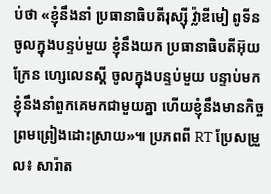ប់ថា «ខ្ញុំនឹងនាំ ប្រធានាធិបតីរុស្ស៊ី វ្ល៉ាឌីមៀ ពូទីន ចូលក្នុងបន្ទប់មួយ ខ្ញុំនឹងយក ប្រធានាធិបតីអ៊ុយក្រែន ហ្សេលេនស្គី ចូលក្នុងបន្ទប់មួយ បន្ទាប់មក ខ្ញុំនឹងនាំពួកគេមកជាមួយគ្នា ហើយខ្ញុំនឹងមានកិច្ចព្រមព្រៀងដោះស្រាយ»៕ ប្រភពពី RT ប្រែសម្រួល៖ សារ៉ាត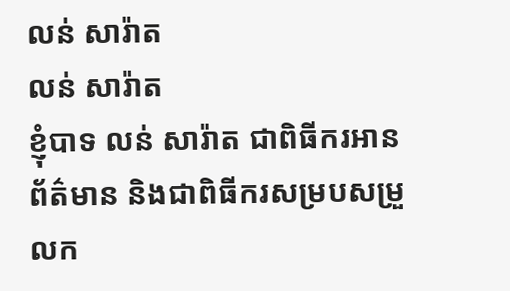លន់ សារ៉ាត
លន់ សារ៉ាត
ខ្ញុំបាទ លន់ សារ៉ាត ជាពិធីករអានព័ត៌មាន និងជាពិធីករសម្របសម្រួលក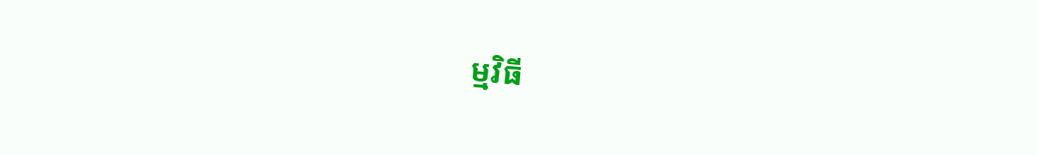ម្មវិធី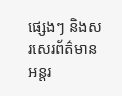ផ្សេងៗ និងសរសេរព័ត៌មានអន្តរ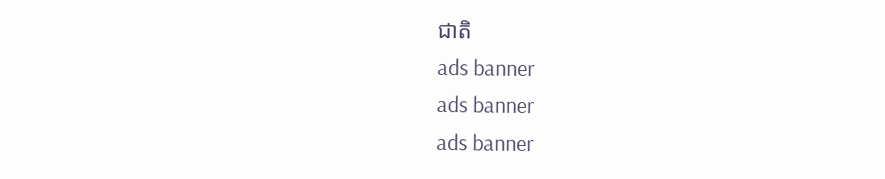ជាតិ
ads banner
ads banner
ads banner